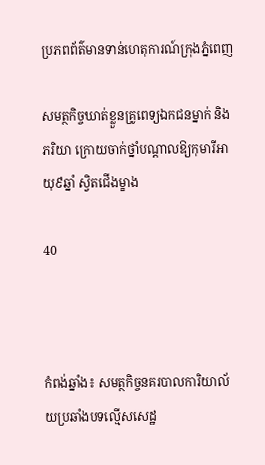ប្រភពព័ត៌មានទាន់ហេតុការណ៍ក្រុងភ្នំពេញ

សមត្ថកិច្ចឃាត់ខ្លួនគ្រូពេទ្យឯកជនម្នាក់ និងភរិយា ក្រោយចាក់ថ្នាំបណ្តាលឱ្យកុមារីអាយុ៩ឆ្នាំ ស្វិតជើងម្ខាង

40



កំពង់ឆ្នាំង៖ សមត្ថកិច្ចនគរបាលការិយាល័យប្រឆាំងបទល្មើសសេដ្ឋ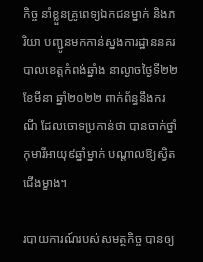កិច្ច នាំខ្លួនគ្រូពេទ្យឯកជនម្នាក់ និងភរិយា បញ្ជូនមកកាន់ស្នងការដ្ឋាននគរបាលខេត្តកំពង់ឆ្នាំង នាល្ងាចថ្ងៃទី២២ ខែមីនា ឆ្នាំ២០២២ ពាក់ព័ន្ធនឹងករណី ដែលចោទប្រកាន់ថា បានចាក់ថ្នាំកុមារីអាយុ៩ឆ្នាំម្នាក់ បណ្ដាលឱ្យស្វិតជើងម្ខាង។

របាយការណ៍របស់សមត្ថកិច្ច បានឲ្យ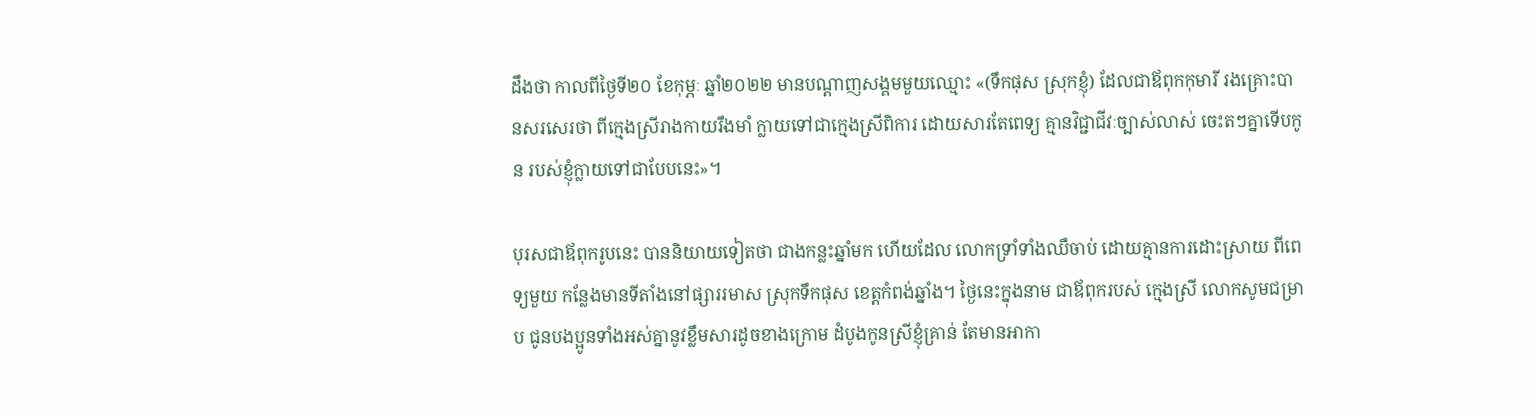ដឹងថា កាលពីថ្ងៃទី២០ ខែកុម្ភៈ ឆ្នាំ២០២២ មានបណ្ដាញសង្គមមួយឈ្មោះ «(ទឹកផុស ស្រុកខ្ញុំ) ដែលជាឪពុកកុមារី រងគ្រោះបានសរសេរថា ពីក្មេងស្រីរាងកាយរឹងមាំ ក្លាយទៅជាក្មេងស្រីពិការ ដោយសារតែពេទ្យ គ្មានវិជ្ជាជីវៈច្បាស់លាស់ ចេះតៗគ្នាទើបកូន របស់ខ្ញុំក្លាយទៅជាបែបនេះ»។

បុរសជាឪពុករូបនេះ បាននិយាយទៀតថា ជាងកន្លះឆ្នាំមក ហើយដែល លោកទ្រាំទាំងឈឺចាប់ ដោយគ្មានការដោះស្រាយ ពីពេទ្យមួយ កន្លែងមានទីតាំងនៅផ្សាររមាស ស្រុកទឹកផុស ខេត្តកំពង់ឆ្នាំង។ ថ្ងៃនេះក្នុងនាម ជាឪពុករបស់ ក្មេងស្រី លោកសូមជម្រាប ជូនបងប្អូនទាំងអស់គ្នានូវខ្លឹមសារដូចខាងក្រោម ដំបូងកូនស្រីខ្ញុំគ្រាន់ តែមានអាកា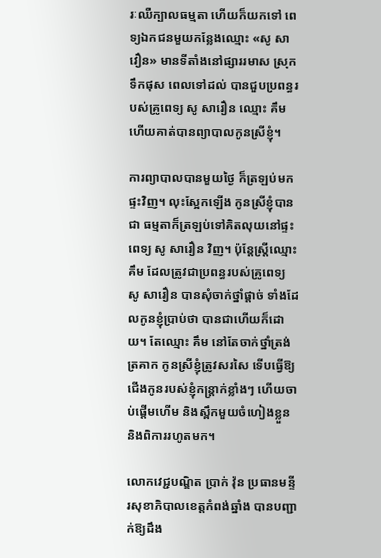រៈឈឺក្បាលធម្មតា ហើយក៏យកទៅ ពេទ្យឯកជនមួយកន្លែងឈ្មោះ «សូ សាវឿន» មានទីតាំងនៅផ្សាររមាស ស្រុកទឹកផុស ពេលទៅដល់ បានជួបប្រពន្ធរបស់គ្រូពេទ្យ សូ សារឿន ឈ្មោះ គឹម ហើយគាត់បានព្យាបាលកូនស្រីខ្ញុំ។

ការព្យាបាលបានមួយថ្ងៃ ក៏ត្រឡប់មកផ្ទះវិញ។ លុះស្អែកឡើង កូនស្រីខ្ញុំបានជា ធម្មតាក៏ត្រឡប់ទៅគិតលុយនៅផ្ទះពេទ្យ សូ សារឿន វិញ។ ប៉ុន្តែស្ត្រីឈ្មោះ គឹម ដែលត្រូវជាប្រពន្ធរបស់គ្រូពេទ្យ សូ សារឿន បានសុំចាក់ថ្នាំផ្ដាច់ ទាំងដែលកូនខ្ញុំប្រាប់ថា បានជាហើយក៏ដោយ។ តែឈ្មោះ គឹម នៅតែចាក់ថ្នាំត្រង់ត្រគាក កូនស្រីខ្ញុំត្រូវសរសៃ ទើបធ្វើឱ្យជើងកូនរបស់ខ្ញុំកន្ត្រាក់ខ្លាំងៗ ហើយចាប់ផ្ដើមហើម និងស្ពឹកមួយចំហៀងខ្លួន និងពិការរហូតមក។

លោកវេជ្ជបណ្ឌិត ប្រាក់ វ៉ុន ប្រធានមន្ទីរសុខាភិបាលខេត្តកំពង់ឆ្នាំង បានបញ្ជាក់ឱ្យដឹង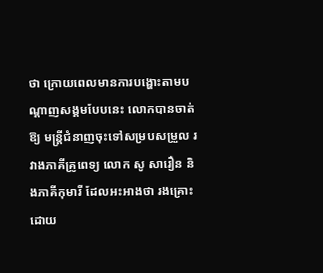ថា ក្រោយពេលមានការបង្ហោះតាមបណ្ដាញសង្គមបែបនេះ លោកបានចាត់ឱ្យ មន្ត្រីជំនាញចុះទៅសម្របសម្រួល រវាងភាគីគ្រូពេទ្យ លោក សូ សារឿន និងភាគីកុមារី ដែលអះអាងថា រងគ្រោះដោយ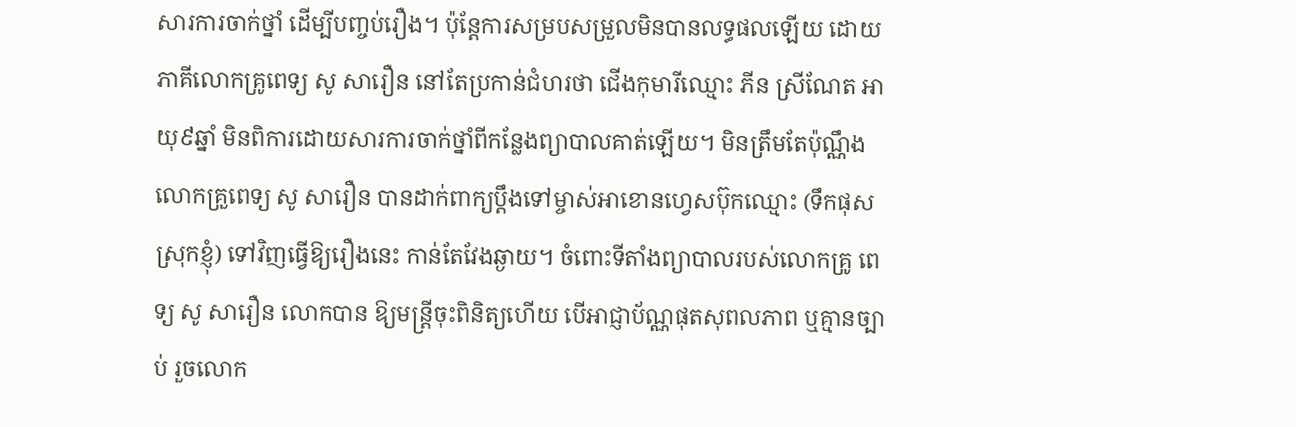សារការចាក់ថ្នាំ ដើម្បីបញ្ចប់រឿង។ ប៉ុន្តែការសម្របសម្រួលមិនបានលទ្ធផលឡើយ ដោយភាគីលោកគ្រូពេទ្យ សូ សារឿន នៅតែប្រកាន់ជំហរថា ជើងកុមារីឈ្មោះ ភីន ស្រីណែត អាយុ៩ឆ្នាំ មិនពិការដោយសារការចាក់ថ្នាំពីកន្លែងព្យាបាលគាត់ឡើយ។ មិនត្រឹមតែប៉ុណ្ណឹង លោកគ្រួពេទ្យ សូ សារឿន បានដាក់ពាក្យប្តឹងទៅម្ចាស់អាខោនហ្វេសប៊ុកឈ្មោះ (ទឹកផុស ស្រុកខ្ញុំ) ទៅវិញធ្វើឱ្យរឿងនេះ កាន់តែវែងឆ្ងាយ។ ចំពោះទីតាំងព្យាបាលរបស់លោកគ្រូ ពេទ្យ សូ សារឿន លោកបាន ឱ្យមន្ត្រីចុះពិនិត្យហើយ បើអាជ្ញាប័ណ្ណផុតសុពលភាព ឬគ្មានច្បាប់ រួចលោក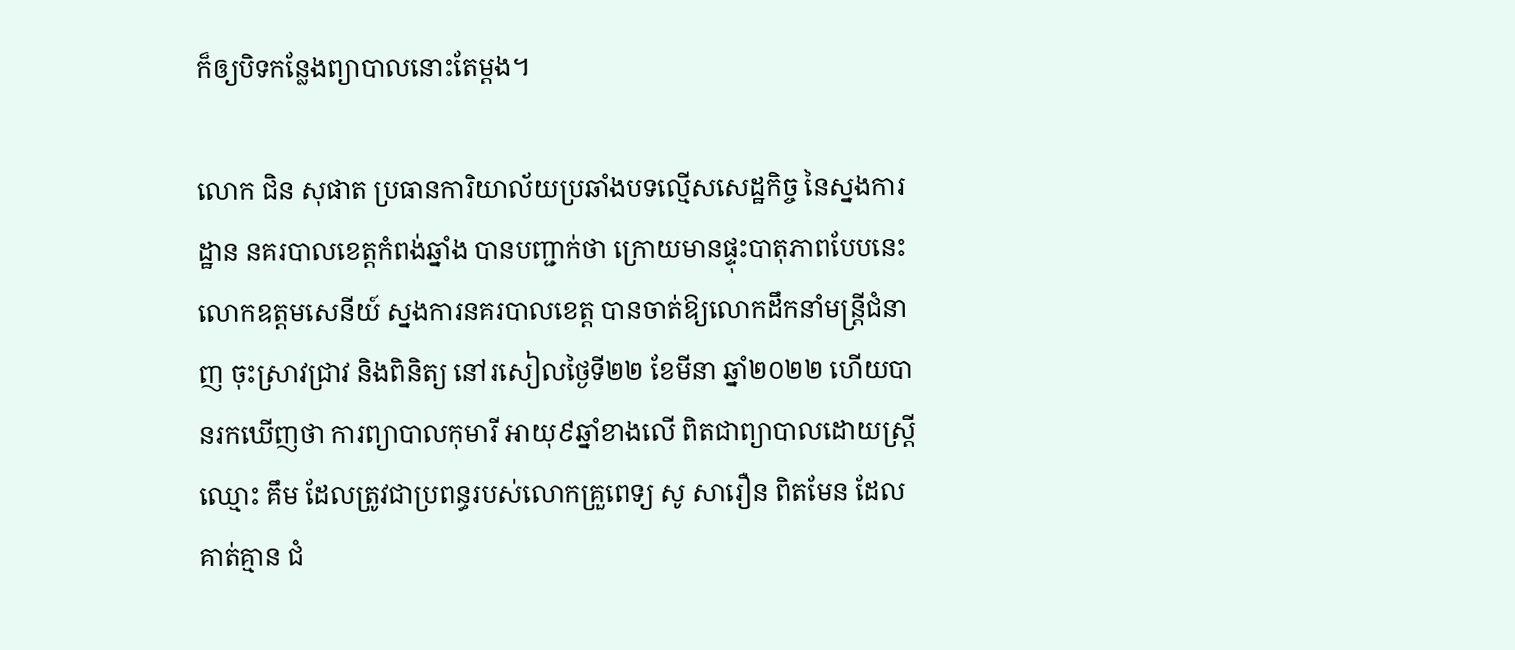ក៏ឲ្យបិទកន្លែងព្យាបាលនោះតែម្តង។

លោក ជិន សុផាត ប្រធានការិយាល័យប្រឆាំងបទល្មើសសេដ្ឋកិច្ច នៃស្នងការដ្ឋាន នគរបាលខេត្តកំពង់ឆ្នាំង បានបញ្ជាក់ថា ក្រោយមានផ្ទុះបាតុភាពបែបនេះ លោកឧត្តមសេនីយ៍ ស្នងការនគរបាលខេត្ត បានចាត់ឱ្យលោកដឹកនាំមន្ត្រីជំនាញ ចុះស្រាវជ្រាវ និងពិនិត្យ នៅរសៀលថ្ងៃទី២២ ខែមីនា ឆ្នាំ២០២២ ហើយបានរកឃើញថា ការព្យាបាលកុមារី អាយុ៩ឆ្នាំខាងលើ ពិតជាព្យាបាលដោយស្ត្រីឈ្មោះ គឹម ដែលត្រូវជាប្រពន្ធរបស់លោកគ្រួពេទ្យ សូ សារឿន ពិតមែន ដែលគាត់គ្មាន ជំ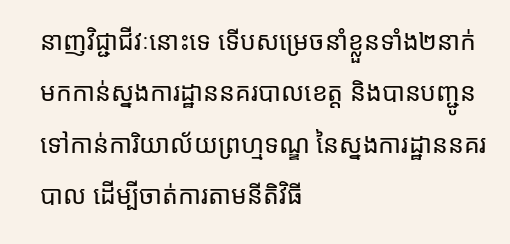នាញវិជ្ជាជីវៈនោះទេ ទើបសម្រេចនាំខ្លួនទាំង២នាក់ មកកាន់ស្នងការដ្ឋាននគរបាលខេត្ត និងបានបញ្ជូនទៅកាន់ការិយាល័យព្រហ្មទណ្ឌ នៃស្នងការដ្ឋាននគរបាល ដើម្បីចាត់ការតាមនីតិវិធី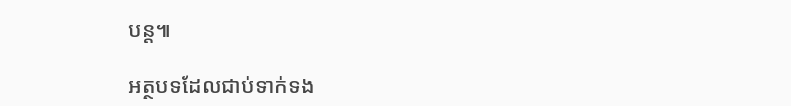បន្ត៕

អត្ថបទដែលជាប់ទាក់ទង